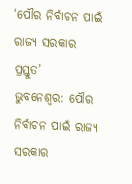‘ପୌର ନିର୍ବାଚନ ପାଇଁ ରାଜ୍ୟ ସରକାର ପ୍ରସ୍ତୁତ’
ଭୁବନେଶ୍ବର: ପୌର ନିର୍ବାଚନ ପାଇଁ ରାଜ୍ୟ ସରକାର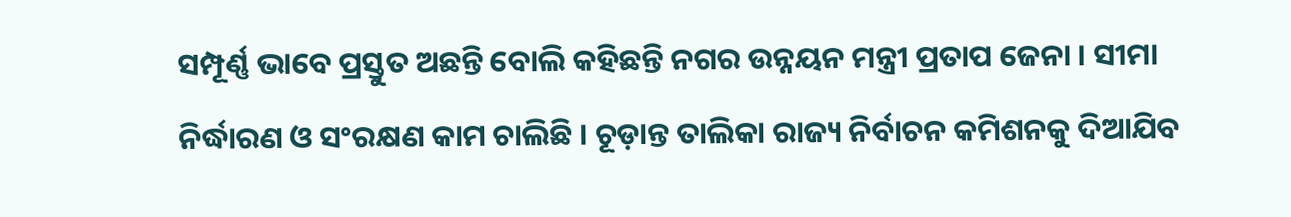ସମ୍ପୂର୍ଣ୍ଣ ଭାବେ ପ୍ରସ୍ତୁତ ଅଛନ୍ତି ବୋଲି କହିଛନ୍ତି ନଗର ଉନ୍ନୟନ ମନ୍ତ୍ରୀ ପ୍ରତାପ ଜେନା । ସୀମା ନିର୍ଦ୍ଧାରଣ ଓ ସଂରକ୍ଷଣ କାମ ଚାଲିଛି । ଚୂଡ଼ାନ୍ତ ତାଲିକା ରାଜ୍ୟ ନିର୍ବାଚନ କମିଶନକୁ ଦିଆଯିବ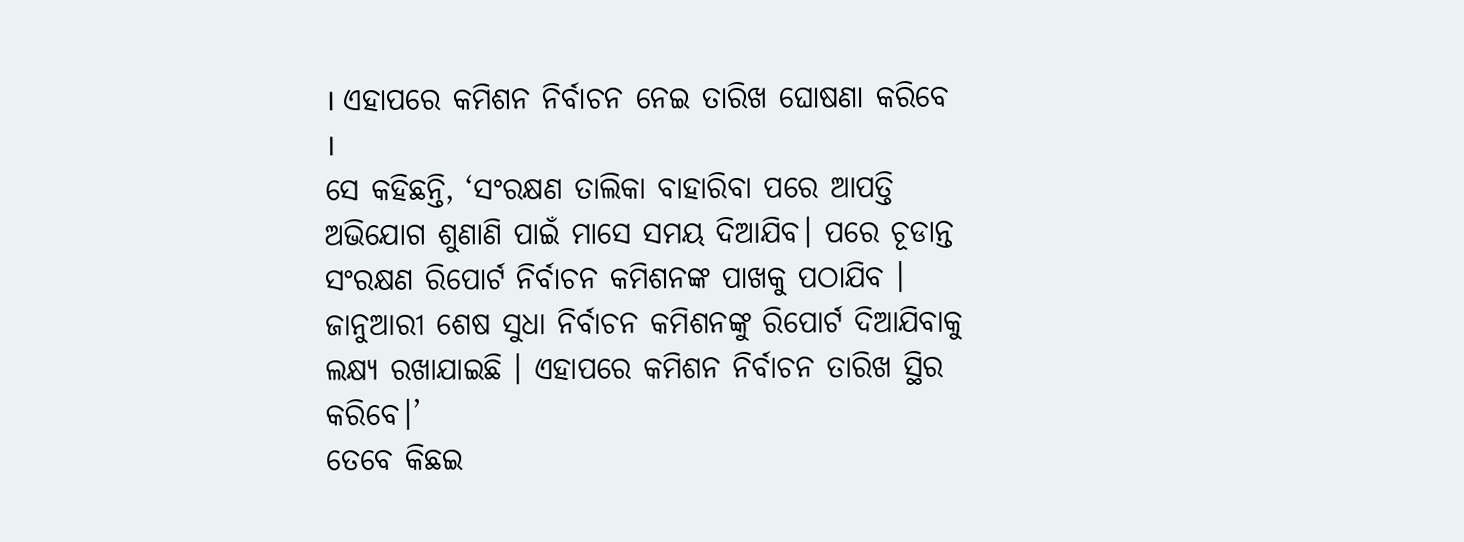। ଏହାପରେ କମିଶନ ନିର୍ବାଚନ ନେଇ ତାରିଖ ଘୋଷଣା କରିବେ ।
ସେ କହିଛନ୍ତି, ‘ସଂରକ୍ଷଣ ତାଲିକା ବାହାରିବା ପରେ ଆପତ୍ତି ଅଭିଯୋଗ ଶୁଣାଣି ପାଇଁ ମାସେ ସମୟ ଦିଆଯିବ। ପରେ ଚୂଡାନ୍ତ ସଂରକ୍ଷଣ ରିପୋର୍ଟ ନିର୍ବାଚନ କମିଶନଙ୍କ ପାଖକୁ ପଠାଯିବ । ଜାନୁଆରୀ ଶେଷ ସୁଧା ନିର୍ବାଚନ କମିଶନଙ୍କୁ ରିପୋର୍ଟ ଦିଆଯିବାକୁ ଲକ୍ଷ୍ୟ ରଖାଯାଇଛି । ଏହାପରେ କମିଶନ ନିର୍ବାଚନ ତାରିଖ ସ୍ଥିର କରିବେ।’
ତେବେ କିଛଇ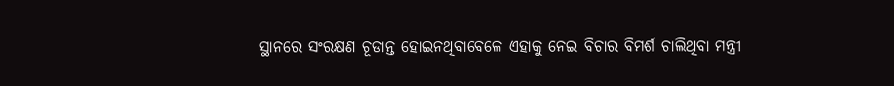ସ୍ଥାନରେ ସଂରକ୍ଷଣ ଚୂଡାନ୍ତ ହୋଇନଥିବାବେଳେ ଏହାକୁ ନେଇ ବିଚାର ବିମର୍ଶ ଚାଲିଥିବା ମନ୍ତ୍ରୀ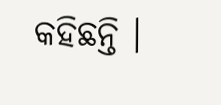କହିଛନ୍ତି ।